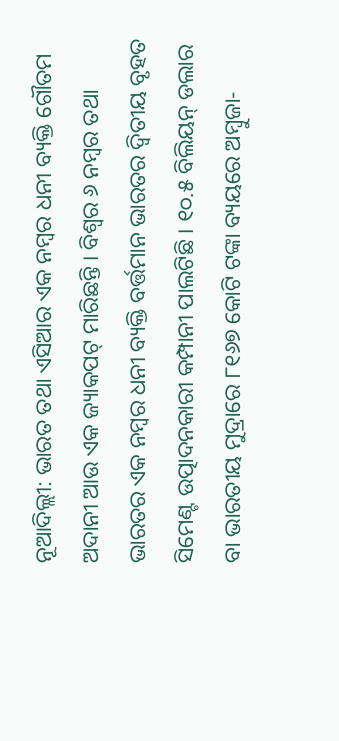ନୂଆଦିଲ୍ଲୀ: ଭାରତ ତଥା ଏସିଆର ଏକ ନମ୍ବର ଧନୀ ବ୍ୟକ୍ତି ଗୌତମ ଅଦାନୀ ଆଉ ଏକ ଜ୍ୟାକପଟ୍ ମାରିଛନ୍ତି । ବିଶ୍ୱର ୬ ନମ୍ବର ତଥା ଭାରତର ଏକ ନମ୍ବର ଧନୀ ବ୍ୟକ୍ତି ବର୍ତ୍ତମାନ ଭାରତର ଦ୍ୱିତୀୟ ବୃହତ ସିମେଣ୍ଟ ଉତ୍ପାଦନକାରୀ କମ୍ପାନୀ ପାଲଟିଛି । ୧୦.୫ ବିଲିୟନ୍ ଡଲାର ବା ଭାରତୀୟ ମୁଦ୍ରାରେ ୮୧୬୭ କୋଟି ଟଙ୍କା ବ୍ୟୟରେ ଅମ୍ବୁଜା-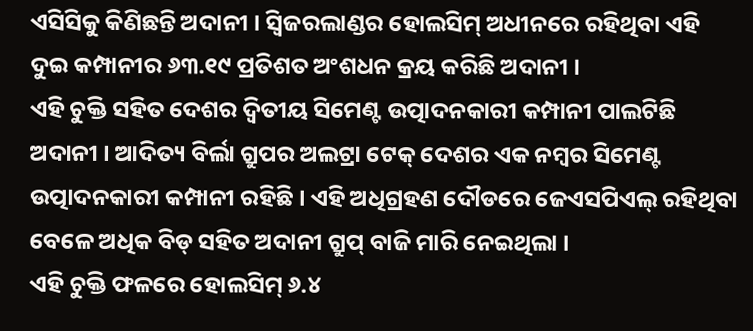ଏସିସିକୁ କିଣିଛନ୍ତି ଅଦାନୀ । ସ୍ୱିଜରଲାଣ୍ଡର ହୋଲସିମ୍ ଅଧୀନରେ ରହିଥିବା ଏହି ଦୁଇ କମ୍ପାନୀର ୬୩.୧୯ ପ୍ରତିଶତ ଅଂଶଧନ କ୍ରୟ କରିଛି ଅଦାନୀ ।
ଏହି ଚୁକ୍ତି ସହିତ ଦେଶର ଦ୍ୱିତୀୟ ସିମେଣ୍ଟ ଉତ୍ପାଦନକାରୀ କମ୍ପାନୀ ପାଲଟିଛି ଅଦାନୀ । ଆଦିତ୍ୟ ବିର୍ଲା ଗ୍ରୁପର ଅଲଟ୍ରା ଟେକ୍ ଦେଶର ଏକ ନମ୍ବର ସିମେଣ୍ଟ ଉତ୍ପାଦନକାରୀ କମ୍ପାନୀ ରହିଛି । ଏହି ଅଧିଗ୍ରହଣ ଦୌଡରେ ଜେଏସପିଏଲ୍ ରହିଥିବା ବେଳେ ଅଧିକ ବିଡ୍ ସହିତ ଅଦାନୀ ଗ୍ରୁପ୍ ବାଜି ମାରି ନେଇଥିଲା ।
ଏହି ଚୁକ୍ତି ଫଳରେ ହୋଲସିମ୍ ୬.୪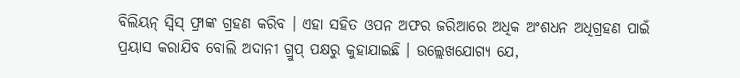ବିଲିୟନ୍ ସ୍ୱିସ୍ ଫ୍ରାଙ୍କ ଗ୍ରହଣ କରିବ । ଏହା ସହିତ ଓପନ ଅଫର ଜରିଆରେ ଅଧିକ ଅଂଶଧନ ଅଧିଗ୍ରହଣ ପାଇଁ ପ୍ରୟାସ କରାଯିବ ବୋଲି ଅଦାନୀ ଗ୍ରୁପ୍ ପକ୍ଷରୁ କୁହାଯାଇଛି । ଉଲ୍ଲେଖଯୋଗ୍ୟ ଯେ,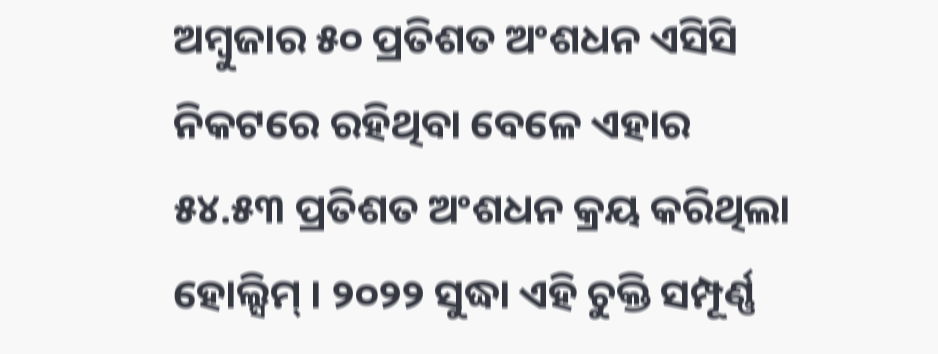ଅମ୍ବୁଜାର ୫୦ ପ୍ରତିଶତ ଅଂଶଧନ ଏସିସି ନିକଟରେ ରହିଥିବା ବେଳେ ଏହାର ୫୪.୫୩ ପ୍ରତିଶତ ଅଂଶଧନ କ୍ରୟ କରିଥିଲା ହୋଲ୍ସିମ୍ । ୨୦୨୨ ସୁଦ୍ଧା ଏହି ଚୁକ୍ତି ସମ୍ପୂର୍ଣ୍ଣ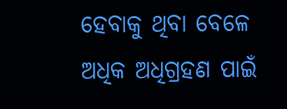ହେବାକୁ ଥିବା ବେଳେ ଅଧିକ ଅଧିଗ୍ରହଣ ପାଇଁ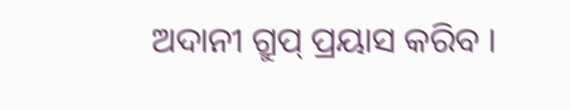ଅଦାନୀ ଗ୍ରୁପ୍ ପ୍ରୟାସ କରିବ ।